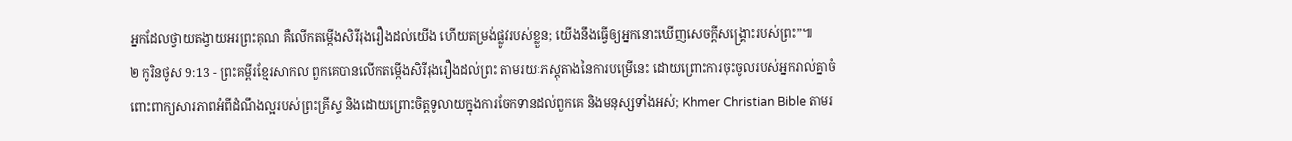អ្នកដែលថ្វាយតង្វាយអរព្រះគុណ គឺលើកតម្កើងសិរីរុងរឿងដល់យើង ហើយតម្រង់ផ្លូវរបស់ខ្លួន; យើងនឹងធ្វើឲ្យអ្នកនោះឃើញសេចក្ដីសង្គ្រោះរបស់ព្រះ”៕
២ កូរិនថូស 9:13 - ព្រះគម្ពីរខ្មែរសាកល ពួកគេបានលើកតម្កើងសិរីរុងរឿងដល់ព្រះ តាមរយៈភស្តុតាងនៃការបម្រើនេះ ដោយព្រោះការចុះចូលរបស់អ្នករាល់គ្នាចំពោះពាក្យសារភាពអំពីដំណឹងល្អរបស់ព្រះគ្រីស្ទ និងដោយព្រោះចិត្តទូលាយក្នុងការចែកទានដល់ពួកគេ និងមនុស្សទាំងអស់; Khmer Christian Bible តាមរ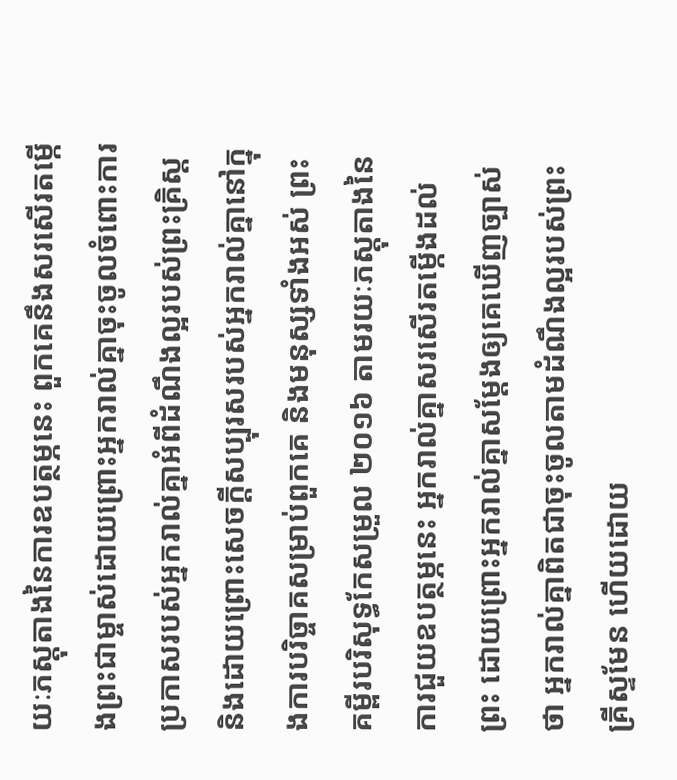យៈភស្ដុតាងនៃការឧបត្ថម្ភនេះ ពួកគេនឹងសរសើរតម្កើងព្រះជាម្ចាស់ដោយព្រោះអ្នករាល់គ្នាចុះចូលចំពោះការប្រកាសរបស់អ្នករាល់គ្នាអំពីដំណឹងល្អរបស់ព្រះគ្រិស្ដ និងដោយព្រោះសេចក្ដីសប្បុរសរបស់អ្នករាល់គ្នានៅក្នុងការបរិច្ចាគសម្រាប់ពួកគេ និងមនុស្សទាំងអស់ ព្រះគម្ពីរបរិសុទ្ធកែសម្រួល ២០១៦ តាមរយៈភស្តុតាងនៃការជួយឧបត្ថម្ភនេះ អ្នករាល់គ្នាសរសើរតម្កើងដល់ព្រះ ដោយព្រោះអ្នករាល់គ្នាសម្ដែងឲ្យគេឃើញច្បាស់ថា អ្នករាល់គ្នាពិតជាចុះចូលតាមដំណឹងល្អរបស់ព្រះគ្រីស្ទមែន ហើយដោយ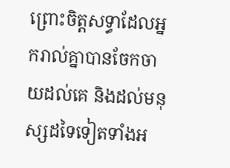ព្រោះចិត្តសទ្ធាដែលអ្នករាល់គ្នាបានចែកចាយដល់គេ និងដល់មនុស្សដទៃទៀតទាំងអ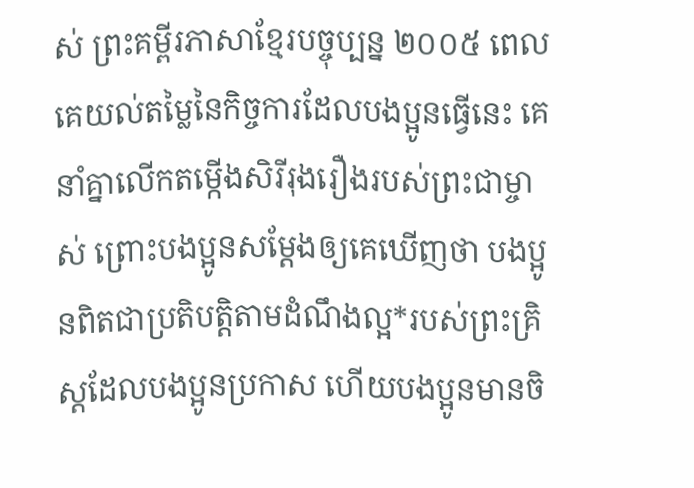ស់ ព្រះគម្ពីរភាសាខ្មែរបច្ចុប្បន្ន ២០០៥ ពេលគេយល់តម្លៃនៃកិច្ចការដែលបងប្អូនធ្វើនេះ គេនាំគ្នាលើកតម្កើងសិរីរុងរឿងរបស់ព្រះជាម្ចាស់ ព្រោះបងប្អូនសម្តែងឲ្យគេឃើញថា បងប្អូនពិតជាប្រតិបត្តិតាមដំណឹងល្អ*របស់ព្រះគ្រិស្តដែលបងប្អូនប្រកាស ហើយបងប្អូនមានចិ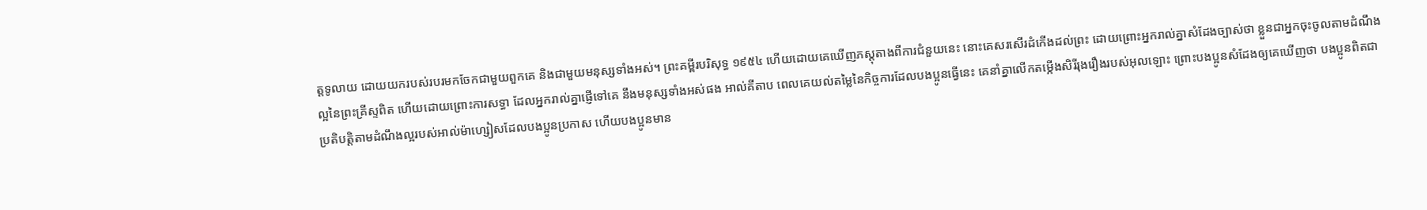ត្តទូលាយ ដោយយករបស់របរមកចែកជាមួយពួកគេ និងជាមួយមនុស្សទាំងអស់។ ព្រះគម្ពីរបរិសុទ្ធ ១៩៥៤ ហើយដោយគេឃើញភស្តុតាងពីការជំនួយនេះ នោះគេសរសើរដំកើងដល់ព្រះ ដោយព្រោះអ្នករាល់គ្នាសំដែងច្បាស់ថា ខ្លួនជាអ្នកចុះចូលតាមដំណឹងល្អនៃព្រះគ្រីស្ទពិត ហើយដោយព្រោះការសទ្ធា ដែលអ្នករាល់គ្នាផ្ញើទៅគេ នឹងមនុស្សទាំងអស់ផង អាល់គីតាប ពេលគេយល់តម្លៃនៃកិច្ចការដែលបងប្អូនធ្វើនេះ គេនាំគ្នាលើកតម្កើងសិរីរុងរឿងរបស់អុលឡោះ ព្រោះបងប្អូនសំដែងឲ្យគេឃើញថា បងប្អូនពិតជាប្រតិបត្តិតាមដំណឹងល្អរបស់អាល់ម៉ាហ្សៀសដែលបងប្អូនប្រកាស ហើយបងប្អូនមាន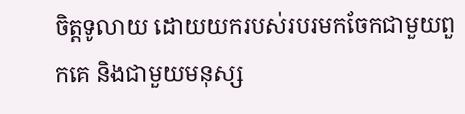ចិត្ដទូលាយ ដោយយករបស់របរមកចែកជាមួយពួកគេ និងជាមួយមនុស្ស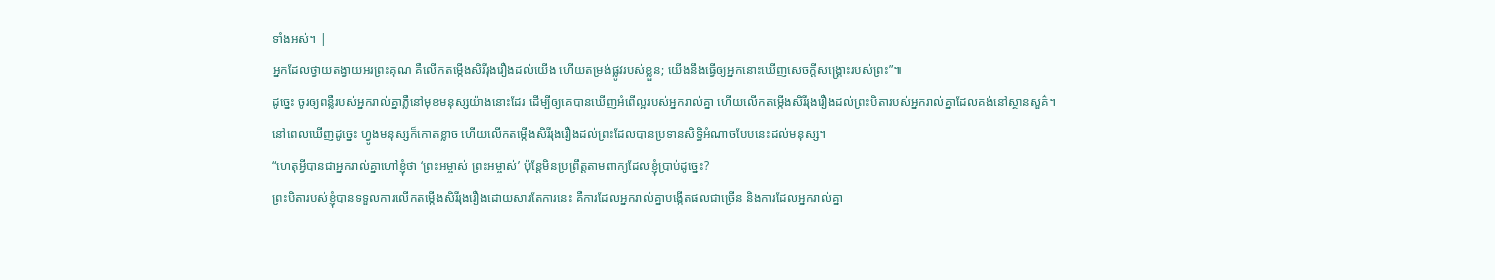ទាំងអស់។ |
អ្នកដែលថ្វាយតង្វាយអរព្រះគុណ គឺលើកតម្កើងសិរីរុងរឿងដល់យើង ហើយតម្រង់ផ្លូវរបស់ខ្លួន; យើងនឹងធ្វើឲ្យអ្នកនោះឃើញសេចក្ដីសង្គ្រោះរបស់ព្រះ”៕
ដូច្នេះ ចូរឲ្យពន្លឺរបស់អ្នករាល់គ្នាភ្លឺនៅមុខមនុស្សយ៉ាងនោះដែរ ដើម្បីឲ្យគេបានឃើញអំពើល្អរបស់អ្នករាល់គ្នា ហើយលើកតម្កើងសិរីរុងរឿងដល់ព្រះបិតារបស់អ្នករាល់គ្នាដែលគង់នៅស្ថានសួគ៌។
នៅពេលឃើញដូច្នេះ ហ្វូងមនុស្សក៏កោតខ្លាច ហើយលើកតម្កើងសិរីរុងរឿងដល់ព្រះដែលបានប្រទានសិទ្ធិអំណាចបែបនេះដល់មនុស្ស។
“ហេតុអ្វីបានជាអ្នករាល់គ្នាហៅខ្ញុំថា ‘ព្រះអម្ចាស់ ព្រះអម្ចាស់’ ប៉ុន្តែមិនប្រព្រឹត្តតាមពាក្យដែលខ្ញុំប្រាប់ដូច្នេះ?
ព្រះបិតារបស់ខ្ញុំបានទទួលការលើកតម្កើងសិរីរុងរឿងដោយសារតែការនេះ គឺការដែលអ្នករាល់គ្នាបង្កើតផលជាច្រើន និងការដែលអ្នករាល់គ្នា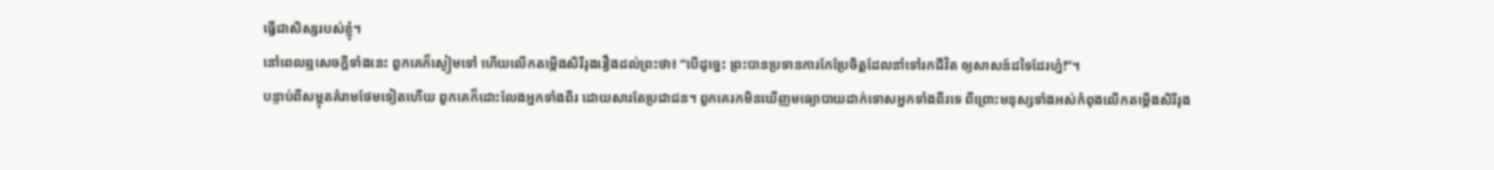ធ្វើជាសិស្សរបស់ខ្ញុំ។
នៅពេលឮសេចក្ដីទាំងនេះ ពួកគេក៏ស្ងៀមទៅ ហើយលើកតម្កើងសិរីរុងរឿងដល់ព្រះថា៖ “បើដូច្នេះ ព្រះបានប្រទានការកែប្រែចិត្តដែលនាំទៅរកជីវិត ឲ្យសាសន៍ដទៃដែរហ្ន៎!”។
បន្ទាប់ពីសម្លុតគំរាមថែមទៀតហើយ ពួកគេក៏ដោះលែងអ្នកទាំងពីរ ដោយសារតែប្រជាជន។ ពួកគេរកមិនឃើញមធ្យោបាយដាក់ទោសអ្នកទាំងពីរទេ ពីព្រោះមនុស្សទាំងអស់កំពុងលើកតម្កើងសិរីរុង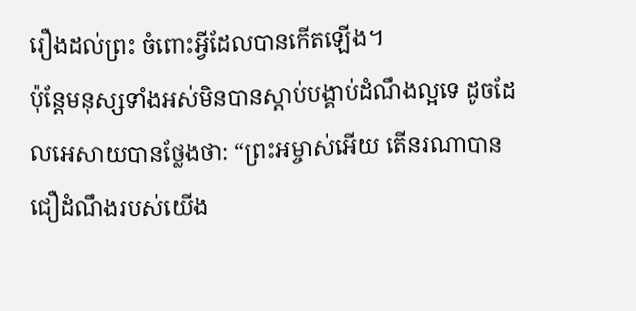រឿងដល់ព្រះ ចំពោះអ្វីដែលបានកើតឡើង។
ប៉ុន្តែមនុស្សទាំងអស់មិនបានស្ដាប់បង្គាប់ដំណឹងល្អទេ ដូចដែលអេសាយបានថ្លែងថា: “ព្រះអម្ចាស់អើយ តើនរណាបានជឿដំណឹងរបស់យើង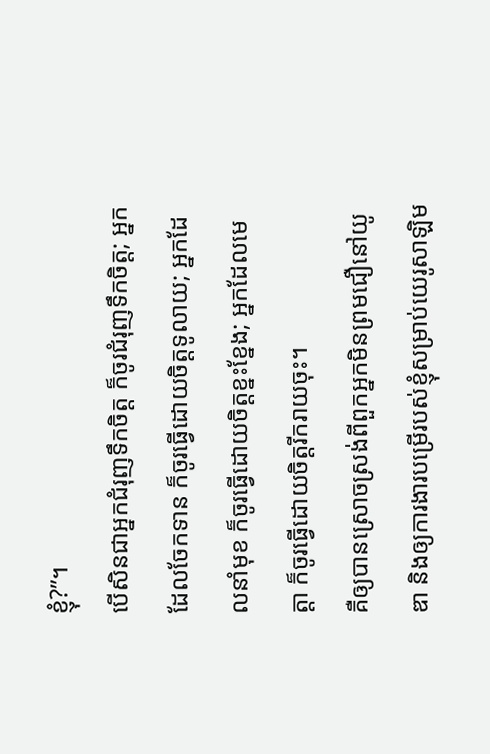ខ្ញុំ?”។
បើសិនជាអ្នកជំរុញទឹកចិត្ត ក៏ចូរជំរុញទឹកចិត្ត; អ្នកដែលចែកទាន ក៏ចូរធ្វើដោយចិត្តទូលាយ; អ្នកដែលនាំមុខ ក៏ចូរធ្វើដោយចិត្តខ្នះខ្នែង; អ្នកដែលមេត្តា ក៏ចូរធ្វើដោយចិត្តរីករាយចុះ។
គឺឲ្យបានស្រោចស្រង់ពីពួកអ្នកមិនព្រមជឿនៅយូឌា និងឲ្យការងារបម្រើរបស់ខ្ញុំសម្រាប់យេរូសាឡិម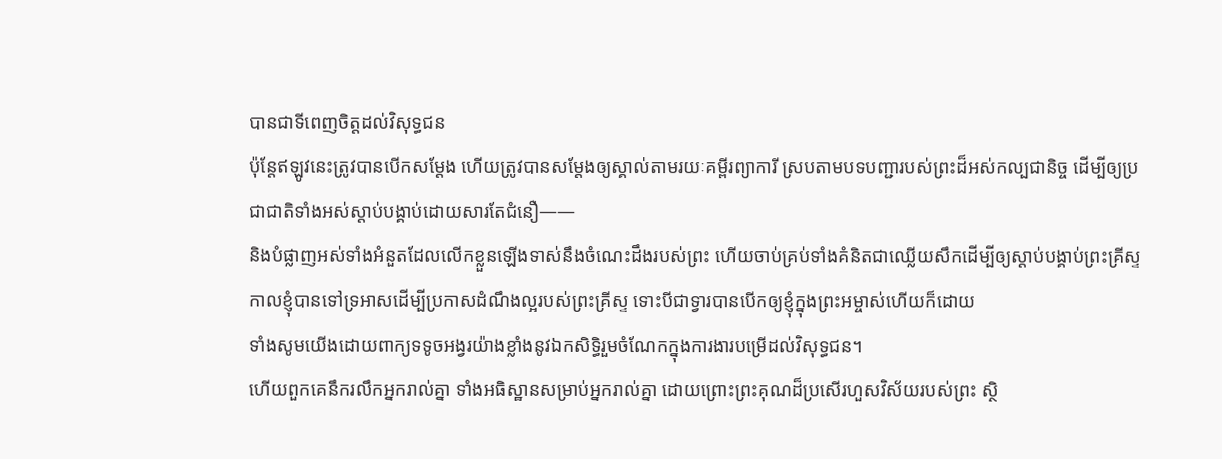បានជាទីពេញចិត្តដល់វិសុទ្ធជន
ប៉ុន្តែឥឡូវនេះត្រូវបានបើកសម្ដែង ហើយត្រូវបានសម្ដែងឲ្យស្គាល់តាមរយៈគម្ពីរព្យាការី ស្របតាមបទបញ្ជារបស់ព្រះដ៏អស់កល្បជានិច្ច ដើម្បីឲ្យប្រជាជាតិទាំងអស់ស្ដាប់បង្គាប់ដោយសារតែជំនឿ——
និងបំផ្លាញអស់ទាំងអំនួតដែលលើកខ្លួនឡើងទាស់នឹងចំណេះដឹងរបស់ព្រះ ហើយចាប់គ្រប់ទាំងគំនិតជាឈ្លើយសឹកដើម្បីឲ្យស្ដាប់បង្គាប់ព្រះគ្រីស្ទ
កាលខ្ញុំបានទៅទ្រអាសដើម្បីប្រកាសដំណឹងល្អរបស់ព្រះគ្រីស្ទ ទោះបីជាទ្វារបានបើកឲ្យខ្ញុំក្នុងព្រះអម្ចាស់ហើយក៏ដោយ
ទាំងសូមយើងដោយពាក្យទទូចអង្វរយ៉ាងខ្លាំងនូវឯកសិទ្ធិរួមចំណែកក្នុងការងារបម្រើដល់វិសុទ្ធជន។
ហើយពួកគេនឹករលឹកអ្នករាល់គ្នា ទាំងអធិស្ឋានសម្រាប់អ្នករាល់គ្នា ដោយព្រោះព្រះគុណដ៏ប្រសើរហួសវិស័យរបស់ព្រះ ស្ថិ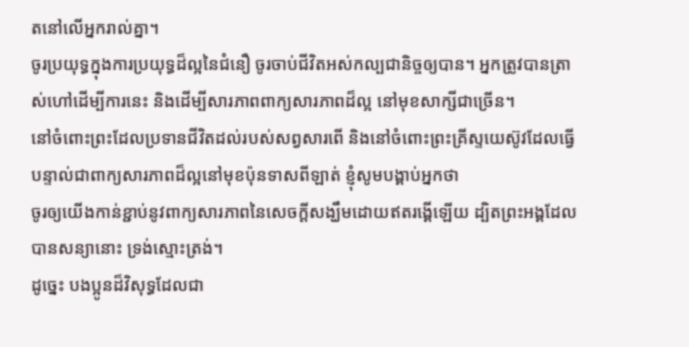តនៅលើអ្នករាល់គ្នា។
ចូរប្រយុទ្ធក្នុងការប្រយុទ្ធដ៏ល្អនៃជំនឿ ចូរចាប់ជីវិតអស់កល្បជានិច្ចឲ្យបាន។ អ្នកត្រូវបានត្រាស់ហៅដើម្បីការនេះ និងដើម្បីសារភាពពាក្យសារភាពដ៏ល្អ នៅមុខសាក្សីជាច្រើន។
នៅចំពោះព្រះដែលប្រទានជីវិតដល់របស់សព្វសារពើ និងនៅចំពោះព្រះគ្រីស្ទយេស៊ូវដែលធ្វើបន្ទាល់ជាពាក្យសារភាពដ៏ល្អនៅមុខប៉ុនទាសពីឡាត់ ខ្ញុំសូមបង្គាប់អ្នកថា
ចូរឲ្យយើងកាន់ខ្ជាប់នូវពាក្យសារភាពនៃសេចក្ដីសង្ឃឹមដោយឥតរង្គើឡើយ ដ្បិតព្រះអង្គដែលបានសន្យានោះ ទ្រង់ស្មោះត្រង់។
ដូច្នេះ បងប្អូនដ៏វិសុទ្ធដែលជា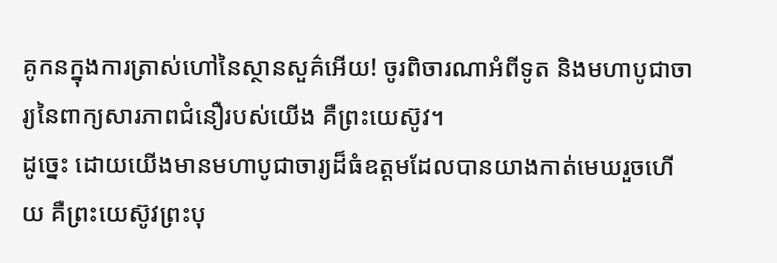គូកនក្នុងការត្រាស់ហៅនៃស្ថានសួគ៌អើយ! ចូរពិចារណាអំពីទូត និងមហាបូជាចារ្យនៃពាក្យសារភាពជំនឿរបស់យើង គឺព្រះយេស៊ូវ។
ដូច្នេះ ដោយយើងមានមហាបូជាចារ្យដ៏ធំឧត្ដមដែលបានយាងកាត់មេឃរួចហើយ គឺព្រះយេស៊ូវព្រះបុ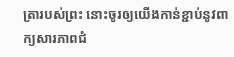ត្រារបស់ព្រះ នោះចូរឲ្យយើងកាន់ខ្ជាប់នូវពាក្យសារភាពជំ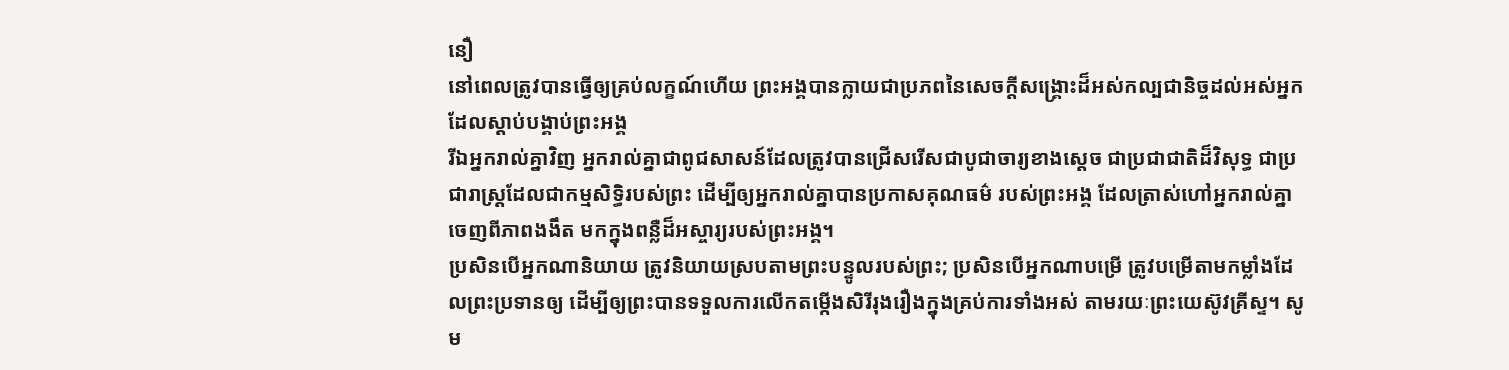នឿ
នៅពេលត្រូវបានធ្វើឲ្យគ្រប់លក្ខណ៍ហើយ ព្រះអង្គបានក្លាយជាប្រភពនៃសេចក្ដីសង្គ្រោះដ៏អស់កល្បជានិច្ចដល់អស់អ្នកដែលស្ដាប់បង្គាប់ព្រះអង្គ
រីឯអ្នករាល់គ្នាវិញ អ្នករាល់គ្នាជាពូជសាសន៍ដែលត្រូវបានជ្រើសរើសជាបូជាចារ្យខាងស្ដេច ជាប្រជាជាតិដ៏វិសុទ្ធ ជាប្រជារាស្ត្រដែលជាកម្មសិទ្ធិរបស់ព្រះ ដើម្បីឲ្យអ្នករាល់គ្នាបានប្រកាសគុណធម៌ របស់ព្រះអង្គ ដែលត្រាស់ហៅអ្នករាល់គ្នាចេញពីភាពងងឹត មកក្នុងពន្លឺដ៏អស្ចារ្យរបស់ព្រះអង្គ។
ប្រសិនបើអ្នកណានិយាយ ត្រូវនិយាយស្របតាមព្រះបន្ទូលរបស់ព្រះ; ប្រសិនបើអ្នកណាបម្រើ ត្រូវបម្រើតាមកម្លាំងដែលព្រះប្រទានឲ្យ ដើម្បីឲ្យព្រះបានទទួលការលើកតម្កើងសិរីរុងរឿងក្នុងគ្រប់ការទាំងអស់ តាមរយៈព្រះយេស៊ូវគ្រីស្ទ។ សូម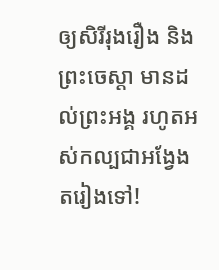ឲ្យសិរីរុងរឿង និងព្រះចេស្ដា មានដល់ព្រះអង្គ រហូតអស់កល្បជាអង្វែងតរៀងទៅ!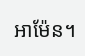អាម៉ែន។